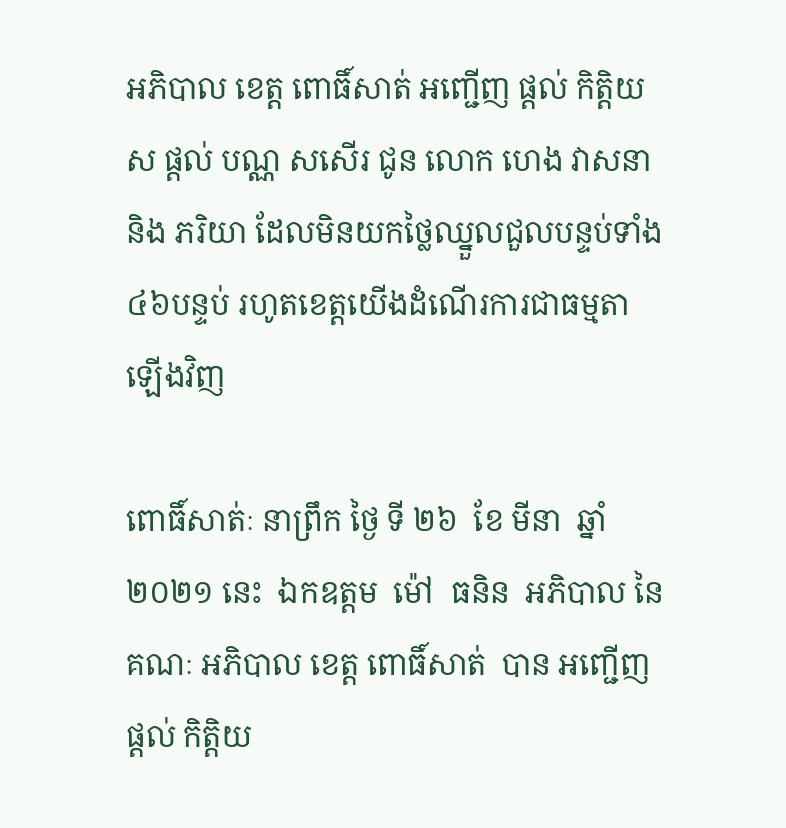អភិបាល ខេត្ត ពោធិ៍សាត់ អញ្ជើញ ផ្ដល់ កិត្តិយស ផ្ដល់ បណ្ណ សសើរ ជូន លោក ហេង វាសនា និង ភរិយា ដែលមិនយកថ្លៃឈ្នួលជួលបន្ទប់ទាំង៤៦បន្ទប់ រហូតខេត្តយើងដំណើរការជាធម្មតាឡើងវិញ

ពោធិ៍សាត់ៈ នាព្រឹក ថ្ងៃ ទី ២៦  ខែ មីនា  ឆ្នាំ ២០២១ នេះ  ឯកឧត្តម  ម៉ៅ  ធនិន  អភិបាល នៃ គណៈ អភិបាល ខេត្ត ពោធិ៍សាត់  បាន អញ្ជើញ ផ្ដល់ កិត្តិយ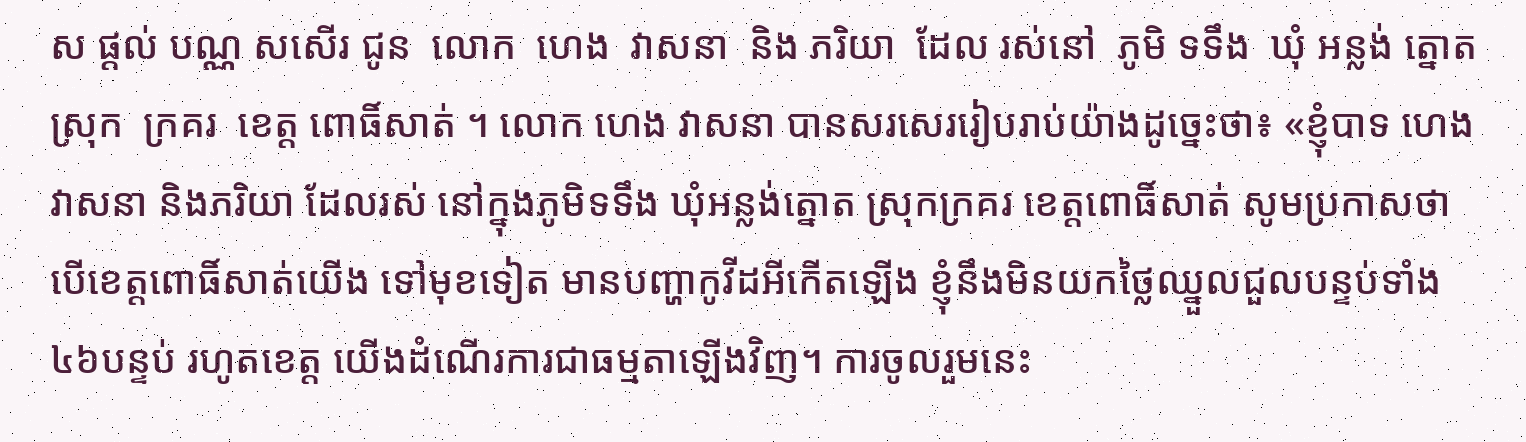ស ផ្ដល់ បណ្ណ សសើរ ជូន  លោក  ហេង  វាសនា  និង ភរិយា  ដែល រស់នៅ  ភូមិ ទទឹង  ឃុំ អន្លង់ ត្នោត  ស្រុក  ក្រគរ  ខេត្ត ពោធិ៍សាត់ ។ លោក ហេង វាសនា បានសរសេររៀបរាប់យ៉ាងដូច្នេះថា៖ «ខ្ញុំបាទ ហេង វាសនា និងភរិយា ដែលរស់ នៅក្នុងភូមិទទឹង ឃុំអន្លង់ត្នោត ស្រុកក្រគរ ខេត្តពោធិ៍សាត់ សូមប្រកាសថា បើខេត្តពោធិ៍សាត់យើង ទៅមុខទៀត មានបញ្ហាកូវីដអីកើតឡើង ខ្ញុំនឹងមិនយកថ្លៃឈ្នួលជួលបន្ទប់ទាំង៤៦បន្ទប់ រហូតខេត្ត យើងដំណើរការជាធម្មតាឡើងវិញ។ ការចូលរួមនេះ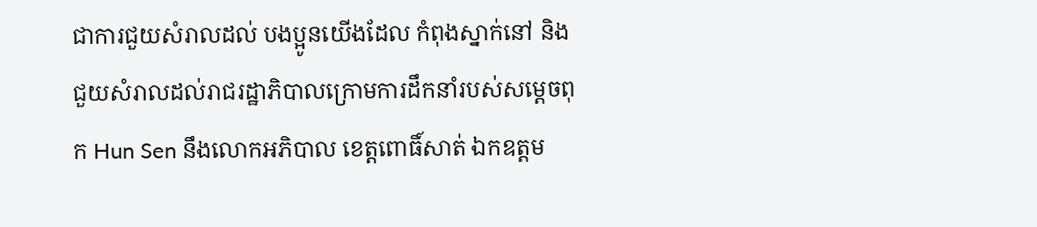ជាការជួយសំរាលដល់ បងប្អូនយើងដែល កំពុងស្នាក់នៅ និងជួយសំរាលដល់រាជរដ្ឋាភិបាលក្រោមការដឹកនាំរបស់សម្តេចពុក Hun Sen នឹងលោកអភិបាល ខេត្តពោធិ៍សាត់ ឯកឧត្តម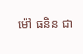ម៉ៅ ធនិន ជា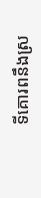ទីគោរពនឹងស្រ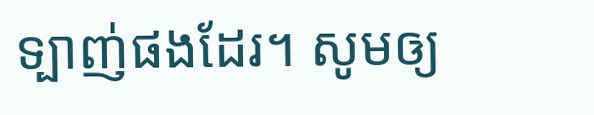ទ្បាញ់ផងដែរ។ សូមឲ្យ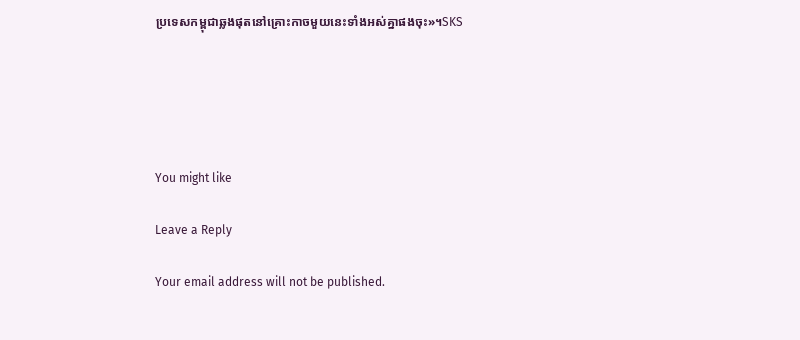ប្រទេសកម្ពុជាឆ្លងផុតនៅគ្រោះកាចមួយនេះទាំងអស់គ្នាផងចុះ»។SKS





You might like

Leave a Reply

Your email address will not be published.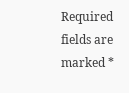Required fields are marked *